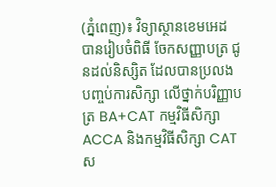(ភ្នំពេញ)៖ វិទ្យាស្ថានខេមអេដ បានរៀបចំពិធី ចែកសញ្ញាបត្រ ជូនដល់និស្សិត ដែលបានប្រលងបញ្ចប់ការសិក្សា លើថ្នាក់បរិញ្ញាបត្រ BA+CAT កម្មវិធីសិក្សា ACCA និងកម្មវិធីសិក្សា CAT ស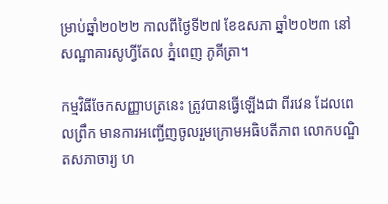ម្រាប់ឆ្នាំ២០២២ កាលពីថ្ងៃទី២៧ ខែឧសភា ឆ្នាំ២០២៣ នៅសណ្ឋាគារសូហ្វីតែល ភ្នំពេញ ភូគីត្រា។

កម្មវិធីចែកសញ្ញាបត្រនេះ ត្រូវបានធ្វើឡើងជា ពីរវេន ដែលពេលព្រឹក មានការអញ្ជើញចូលរួមក្រោមអធិបតីភាព លោកបណ្ឌិតសភាចារ្យ ហ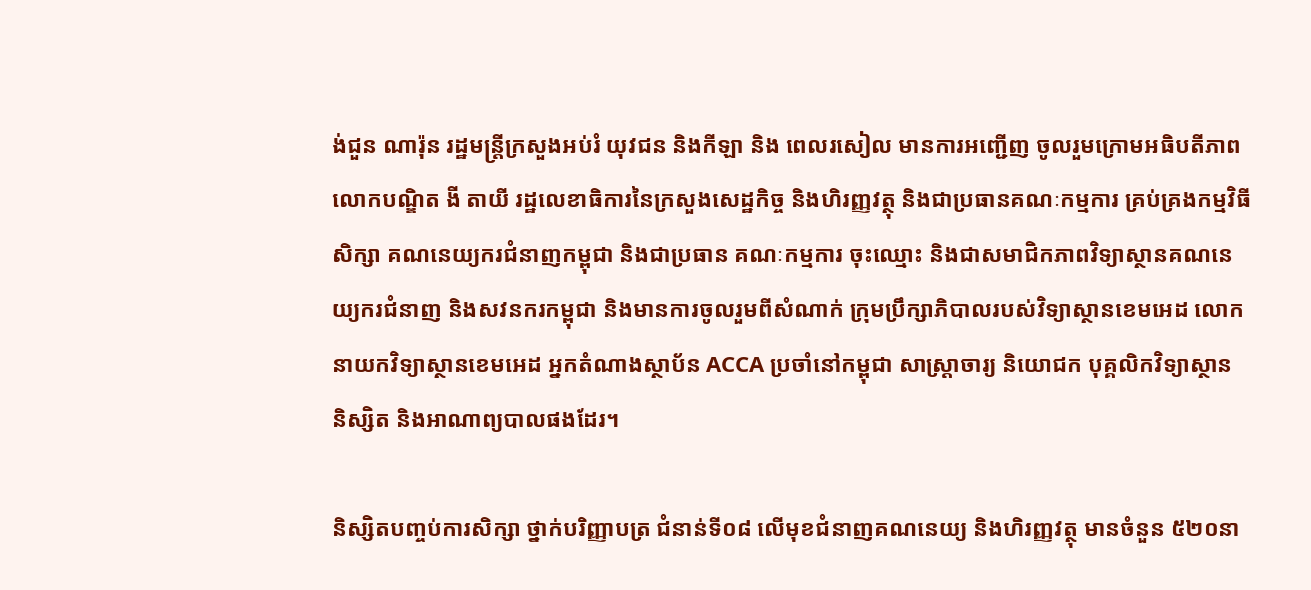ង់ជួន ណារ៉ុន រដ្ឋមន្ត្រីក្រសួងអប់រំ យុវជន និងកីឡា និង ពេលរសៀល មានការអញ្ជើញ ចូលរួមក្រោមអធិបតីភាព លោកបណ្ឌិត ងី តាយី រដ្ឋលេខាធិការនៃក្រសួងសេដ្ឋកិច្ច និងហិរញ្ញវត្ថុ និងជាប្រធានគណៈកម្មការ គ្រប់គ្រងកម្មវិធីសិក្សា គណនេយ្យករជំនាញកម្ពុជា និងជាប្រធាន គណៈកម្មការ ចុះឈ្មោះ និងជាសមាជិកភាពវិទ្យាស្ថានគណនេយ្យករជំនាញ និងសវនករកម្ពុជា និងមានការចូលរួមពីសំណាក់ ក្រុមប្រឹក្សាភិបាលរបស់វិទ្យាស្ថានខេមអេដ លោកនាយកវិទ្យាស្ថានខេមអេដ អ្នកតំណាងស្ថាប័ន ACCA ប្រចាំនៅកម្ពុជា សាស្រ្តាចារ្យ និយោជក បុគ្គលិកវិទ្យាស្ថាន និស្សិត និងអាណាព្យបាលផងដែរ។

និស្សិតបញ្ចប់ការសិក្សា ថ្នាក់បរិញ្ញាបត្រ ជំនាន់ទី០៨ លើមុខជំនាញគណនេយ្យ និងហិរញ្ញវត្ថុ មានចំនួន ៥២០នា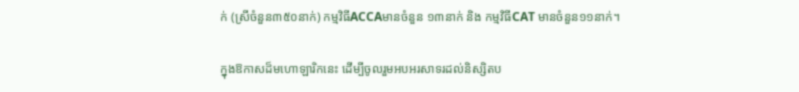ក់ (ស្រីចំនួន៣៥០នាក់) កម្មវិធីACCAមានចំនួន ១៣នាក់ និង កម្មវិធីCAT មានចំនួន១១នាក់។

ក្នុងឱកាសដ៏មហោឡារិកនេះ ដើម្បីចូលរួមអបអរសាទរដល់និស្សិតប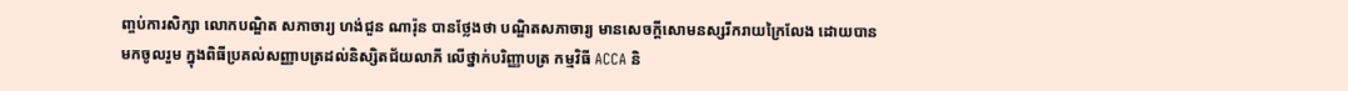ញ្ចប់ការសិក្សា លោកបណ្ឌិត សភាចារ្យ ហង់ជួន ណារ៉ុន បានថ្លែងថា បណ្ឌិតសភាចារ្យ មានសេចក្តីសោមនស្សរីករាយក្រៃលែង ដោយបានមកចូលរួម ក្នុងពិធីប្រគល់សញ្ញាបត្រដល់និស្សិតជ័យលាភី លើថ្នាក់បរិញ្ញាបត្រ កម្មវិធី ACCA និ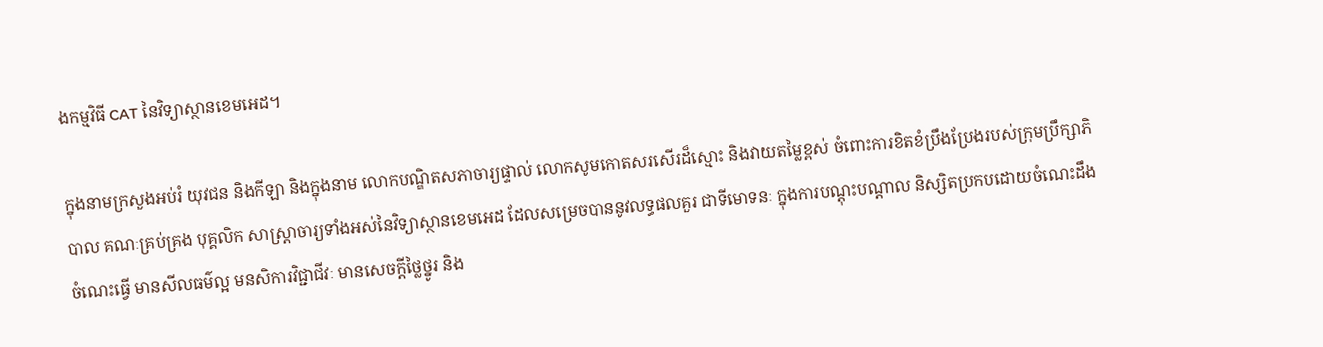ងកម្មវិធី CAT នៃវិទ្យាស្ថានខេមអេដ។

ក្នុងនាមក្រសួងអប់រំ យុវជន និងកីឡា និងក្នុងនាម លោកបណ្ឌិតសភាចារ្យផ្ទាល់ លោកសូមកោតសរសើរដ៏ស្មោះ និងវាយតម្លៃខ្ពស់ ចំពោះការខិតខំប្រឹងប្រែងរបស់ក្រុមប្រឹក្សាភិបាល គណៈគ្រប់គ្រង បុគ្គលិក សាស្រ្តាចារ្យទាំងអស់នៃវិទ្យាស្ថានខេមអេដ ដែលសម្រេចបាននូវលទ្ធផលគួរ ជាទីមោទនៈ ក្នុងការបណ្តុះបណ្តាល និស្សិតប្រកបដោយចំណេះដឹង ចំណេះធ្វើ មានសីលធម៌ល្អ មនសិការវិជ្ជាជីវៈ មានសេចក្តីថ្លៃថ្នូរ និង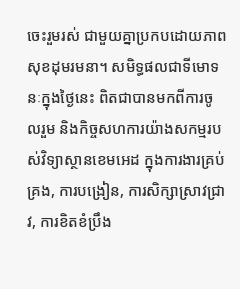ចេះរួមរស់ ជាមួយគ្នាប្រកបដោយភាពសុខដុមរមនា។ សមិទ្ធផលជាទីមោទនៈក្នុងថ្ងៃនេះ ពិតជាបានមកពីការចូលរួម និងកិច្ចសហការយ៉ាងសកម្មរបស់វិទ្យាស្ថានខេមអេដ ក្នុងការងារគ្រប់គ្រង, ការបង្រៀន, ការសិក្សាស្រាវជ្រាវ, ការខិតខំប្រឹង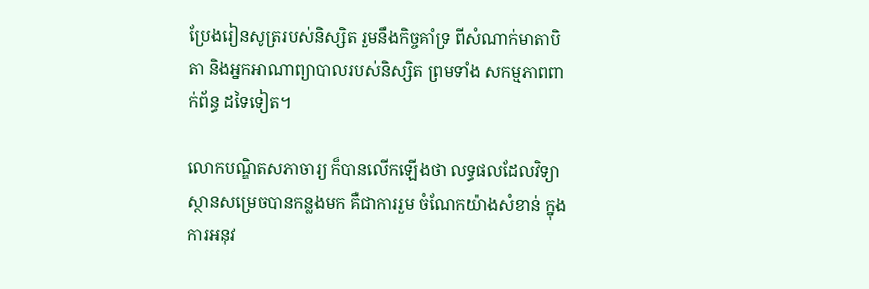ប្រែងរៀនសូត្ររបស់និស្សិត រួមនឹងកិច្ចគាំទ្រ ពីសំណាក់មាតាបិតា និងអ្នកអាណាព្យាបាលរបស់និស្សិត ព្រមទាំង សកម្មភាពពាក់ព័ន្ធ ដទៃទៀត។

លោកបណ្ឌិតសភាចារ្យ ក៏បានលើកឡើងថា លទ្ធផលដែលវិទ្យាស្ថានសម្រេចបានកន្លងមក គឺជាការរួម ចំណែកយ៉ាងសំខាន់ ក្នុងការអនុវ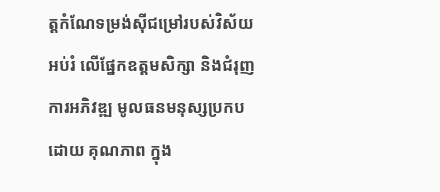ត្តកំណែទម្រង់ស៊ីជម្រៅរបស់វិស័យអប់រំ លើផ្នែកឧត្តមសិក្សា និងជំរុញការអភិវឌ្ឍ មូលធនមនុស្សប្រកបដោយ គុណភាព ក្នុង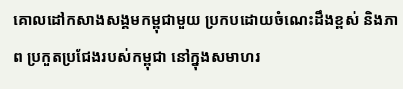គោលដៅកសាងសង្គមកម្ពុជាមួយ ប្រកបដោយចំណេះដឹងខ្ពស់ និងភាព ប្រកួតប្រជែងរបស់កម្ពុជា នៅក្នុងសមាហរ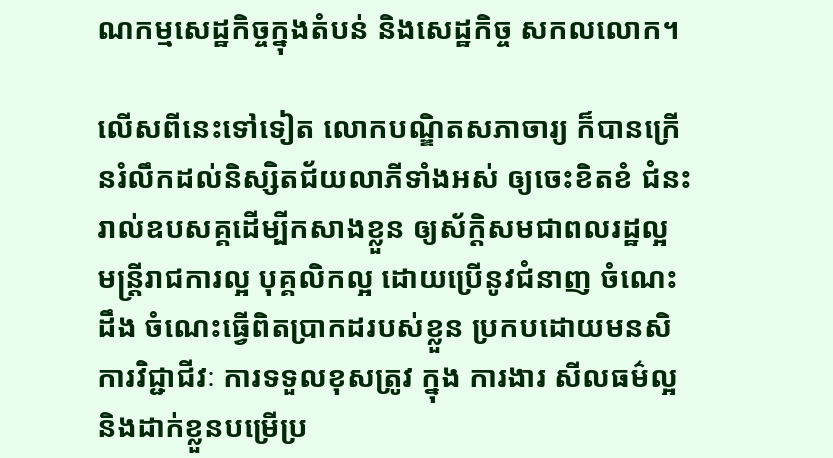ណកម្មសេដ្ឋកិច្ចក្នុងតំបន់ និងសេដ្ឋកិច្ច សកលលោក។

លើសពីនេះទៅទៀត លោកបណ្ឌិតសភាចារ្យ ក៏បានក្រើនរំលឹកដល់និស្សិតជ័យលាភីទាំងអស់ ឲ្យចេះខិតខំ ជំនះ រាល់ឧបសគ្គដើម្បីកសាងខ្លួន ឲ្យស័ក្តិសមជាពលរដ្ឋល្អ មន្ត្រីរាជការល្អ បុគ្គលិកល្អ ដោយប្រើនូវជំនាញ ចំណេះដឹង ចំណេះធ្វើពិតប្រាកដរបស់ខ្លួន ប្រកបដោយមនសិការវិជ្ជាជីវៈ ការទទួលខុសត្រូវ ក្នុង ការងារ សីលធម៌ល្អ និងដាក់ខ្លួនបម្រើប្រ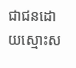ជាជនដោយស្មោះស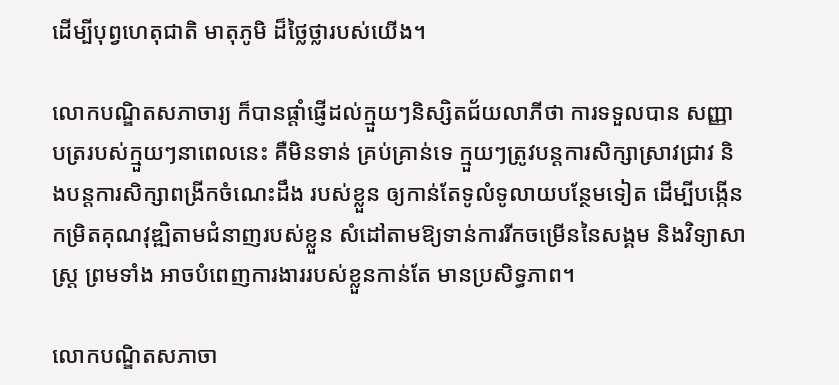ដើម្បីបុព្វហេតុជាតិ មាតុភូមិ ដ៏ថ្លៃថ្លារបស់យើង។

លោកបណ្ឌិតសភាចារ្យ ក៏បានផ្ដាំផ្ញើដល់ក្មួយៗនិស្សិតជ័យលាភីថា ការទទួលបាន សញ្ញាបត្ររបស់ក្មួយៗនាពេលនេះ គឺមិនទាន់ គ្រប់គ្រាន់ទេ ក្មួយៗត្រូវបន្តការសិក្សាស្រាវជ្រាវ និងបន្តការសិក្សាពង្រីកចំណេះដឹង របស់ខ្លួន ឲ្យកាន់តែទូលំទូលាយបន្ថែមទៀត ដើម្បីបង្កើនកម្រិតគុណវុឌ្ឍិតាមជំនាញរបស់ខ្លួន សំដៅតាមឱ្យទាន់ការរីកចម្រើននៃសង្គម និងវិទ្យាសាស្រ្ត ព្រមទាំង អាចបំពេញការងាររបស់ខ្លួនកាន់តែ មានប្រសិទ្ធភាព។

លោកបណ្ឌិតសភាចា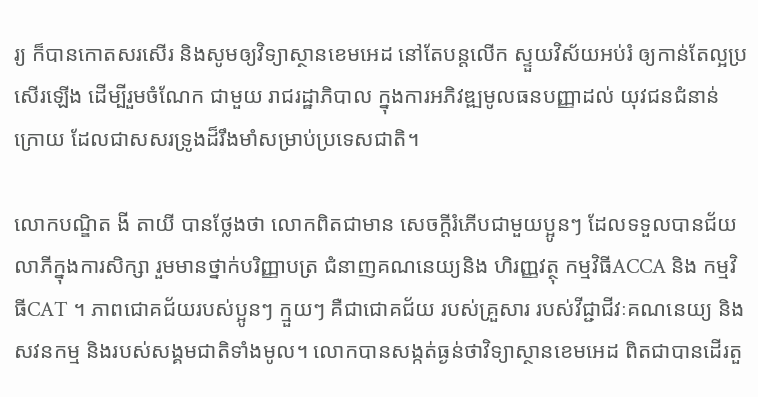រ្យ ក៏បានកោតសរសើរ និងសូមឲ្យវិទ្យាស្ថានខេមអេដ នៅតែបន្តលើក ស្ទួយវិស័យអប់រំ ឲ្យកាន់តែល្អប្រសើរឡើង ដើម្បីរួមចំណែក ជាមួយ រាជរដ្ឋាភិបាល ក្នុងការអភិវឌ្ឍមូលធនបញ្ញាដល់ យុវជនជំនាន់ក្រោយ ដែលជាសសរទ្រូងដ៏រឹងមាំសម្រាប់ប្រទេសជាតិ។

លោកបណ្ឌិត ងី តាយី បានថ្លែងថា លោកពិតជាមាន សេចក្តីរំភើបជាមួយប្អូនៗ ដែលទទួលបានជ័យលាភីក្នុងការសិក្សា រួមមានថ្នាក់បរិញ្ញាបត្រ ជំនាញគណនេយ្យនិង ហិរញ្ញវត្ថុ កម្មវិធីACCA និង កម្មវិធីCAT ។ ភាពជោគជ័យរបស់ប្អូនៗ ក្មួយៗ គឺជាជោគជ័យ របស់គ្រួសារ របស់វីជ្ជាជីវៈគណនេយ្យ និងសវនកម្ម និងរបស់សង្គមជាតិទាំងមូល។ លោកបានសង្កត់ធ្ងន់ថាវិទ្យាស្ថានខេមអេដ ពិតជាបានដើរតួ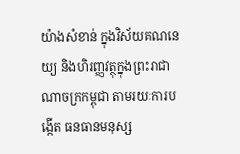យ៉ាងសំខាន់ ក្នុងវិស័យគណនេយ្យ និងហិរញ្ញវត្ថុក្នុងព្រះរាជាណាចក្រកម្ពុជា តាមរយៈការបង្កើត ធនធានមនុស្ស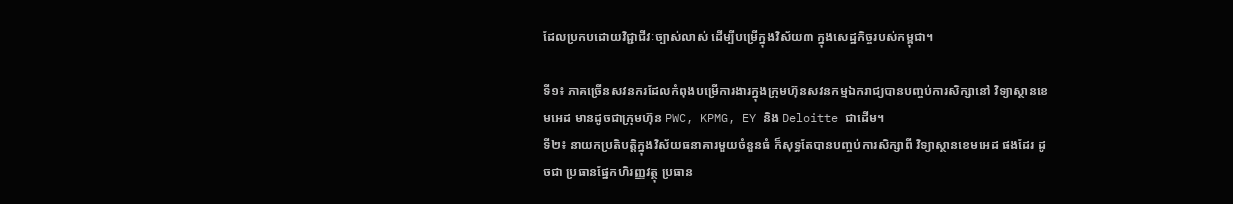ដែលប្រកបដោយវិជ្ជាជីវៈច្បាស់លាស់ ដើម្បីបម្រើក្នុងវិស័យ៣ ក្នុងសេដ្ឋកិច្ចរបស់កម្ពុជា។

ទី១៖ ភាគច្រើនសវនករដែលកំពុងបម្រើការងារក្នុងក្រុមហ៊ុនសវនកម្មឯករាជ្យបានបញ្ចប់ការសិក្សានៅ វិទ្យាស្ថានខេមអេដ មានដូចជាក្រុមហ៊ុន PWC, KPMG, EY និង Deloitte ជាដើម។
ទី២៖ នាយកប្រតិបត្តិក្នុងវិស័យធនាគារមួយចំនួនធំ ក៏សុទ្ធតែបានបញ្ចប់ការសិក្សាពី វិទ្យាស្ថានខេមអេដ ផងដែរ ដូចជា ប្រធានផ្នែកហិរញ្ញវត្ថុ ប្រធាន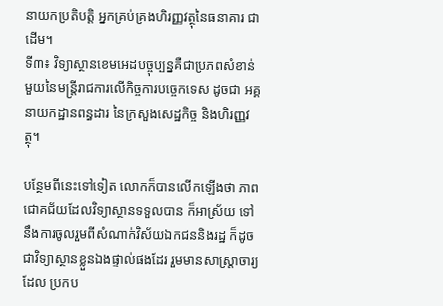នាយកប្រតិបត្តិ អ្នកគ្រប់គ្រងហិរញ្ញវត្ថុនៃធនាគារ ជាដើម។
ទី៣៖ វិទ្យាស្ថានខេមអេដបច្ចុប្បន្នគឺជាប្រភពសំខាន់មួយនៃមន្រ្តីរាជការលើកិច្ចការបច្ចេកទេស ដូចជា អគ្គនាយកដ្ឋានពន្ធដារ នៃក្រសួងសេដ្ឋកិច្ច និងហិរញ្ញវត្ថុ។

បន្ថែមពីនេះទៅទៀត លោកក៏បានលើកឡើងថា ភាពជោគជ័យដែលវិទ្យាស្ថានទទួលបាន ក៏អាស្រ័យ ទៅនឹងការចូលរួមពីសំណាក់វិស័យឯកជននិងរដ្ឋ ក៏ដូចជាវិទ្យាស្ថានខ្លួនឯងផ្ទាល់ផងដែរ រួមមានសាស្រ្តាចារ្យដែល ប្រកប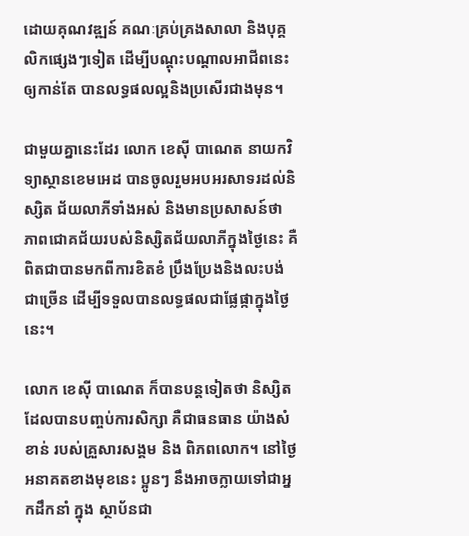ដោយគុណវឌ្ឍន៍ គណៈគ្រប់គ្រងសាលា និងបុគ្គលិកផ្សេងៗទៀត ដើម្បីបណ្ដុះបណ្ដាលអាជីពនេះ ឲ្យកាន់តែ បានលទ្ធផលល្អនិងប្រសើរជាងមុន។

ជាមួយគ្នានេះដែរ លោក ខេស៊ី បាណេត នាយកវិទ្យាស្ថានខេមអេដ បានចូលរួមអបអរសាទរដល់និស្សិត ជ័យលាភីទាំងអស់ និងមានប្រសាសន៍ថា ភាពជោគជ័យរបស់និស្សិតជ័យលាភីក្នុងថ្ងៃនេះ គឺពិតជាបានមកពីការខិតខំ ប្រឹងប្រែងនិងលះបង់ជាច្រើន ដើម្បីទទួលបានលទ្ធផលជាផ្លែផ្កាក្នុងថ្ងៃនេះ។

លោក ខេស៊ី បាណេត ក៏បានបន្តទៀតថា និស្សិតដែលបានបញ្ចប់ការសិក្សា គឺជាធនធាន យ៉ាងសំខាន់ របស់គ្រួសារសង្គម និង ពិភពលោក។ នៅថ្ងៃអនាគតខាងមុខនេះ ប្អូនៗ នឹងអាចក្លាយទៅជាអ្នកដឹកនាំ ក្នុង ស្ថាប័នជា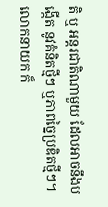តិ ឬ អន្តរជាតិណាមួយ ដែលអាចនឹងបង្កើត នូវគំនិតថ្មីៗ ឬភាពច្នៃប្រឌិតថ្មីៗ។ លោកនាយក ក៏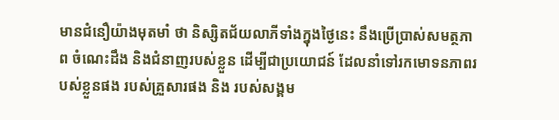មានជំនឿយ៉ាងមុតមាំ ថា និស្សិតជ័យលាភីទាំងក្នុងថ្ងៃនេះ នឹងប្រើប្រាស់សមត្ថភាព ចំណេះដឹង និងជំនាញរបស់ខ្លួន ដើម្បីជាប្រយោជន៍ ដែលនាំទៅរកមោទនភាពរបស់ខ្លួនផង របស់គ្រួសារផង និង របស់សង្គម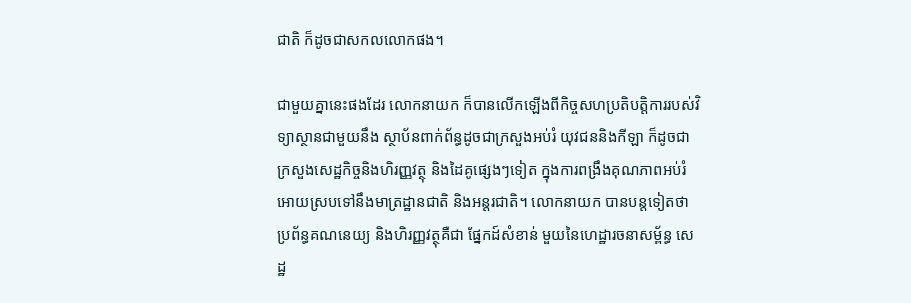ជាតិ ក៏ដូចជាសកលលោកផង។

ជាមួយគ្នានេះផងដែរ លោកនាយក ក៏បានលើកឡើងពីកិច្ចសហប្រតិបត្តិការរបស់វិទ្យាស្ថានជាមួយនឹង ស្ថាប័នពាក់ព័ន្ធដូចជាក្រសួងអប់រំ យុវជននិងកីឡា ក៏ដូចជាក្រសួងសេដ្ឋកិច្ចនិងហិរញ្ញវត្ថុ និងដៃគូផ្សេងៗទៀត ក្នុងការពង្រឹងគុណភាពអប់រំអោយស្របទៅនឹងមាត្រដ្ឋានជាតិ និងអន្តរជាតិ។ លោកនាយក បានបន្តទៀតថា ប្រព័ន្ធគណនេយ្យ និងហិរញ្ញវត្ថុគឺជា ផ្នែកដ៍សំខាន់ មួយនៃហេដ្ឋារចនាសម្ព័ន្ធ សេដ្ឋ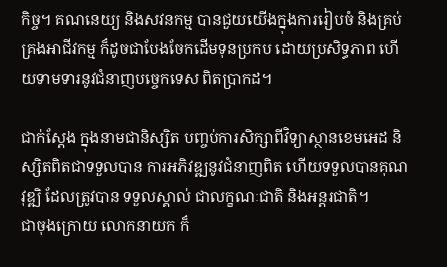កិច្ច។ គណនេយ្យ និងសវនកម្ម បានជួយយើងក្នុងការរៀបចំ និងគ្រប់គ្រងអាជីវកម្ម ក៏ដូចជាបែងចែកដើមទុនប្រកប ដោយប្រសិទ្ធភាព ហើយទាមទារនូវជំនាញបច្ចេកទេស ពិតប្រាកដ។

ជាក់ស្ដែង ក្នុងនាមជានិស្សិត បញ្ចប់ការសិក្សាពីវិទ្យាស្ថានខេមអេដ និស្សិតពិតជាទទួលបាន ការអភិវឌ្ឍនូវជំនាញពិត ហើយទទួលបានគុណវុឌ្ឍិ ដែលត្រូវបាន ទទួលស្គាល់ ជាលក្ខណៈជាតិ និងអន្តរជាតិ។
ជាចុងក្រោយ លោកនាយក ក៏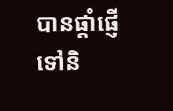បានផ្តាំផ្ញើទៅនិ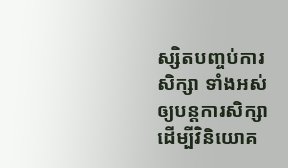ស្សិតបញ្ចប់ការសិក្សា ទាំងអស់ឲ្យបន្តការសិក្សា ដើម្បីវិនិយោគ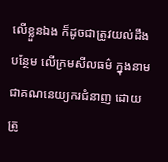លើខ្លួនឯង ក៏ដូចជាត្រូវយល់ដឹងបន្ថែម លើក្រមសីលធម៌ ក្នុងនាមជាគណនេយ្យករជំនាញ ដោយត្រូ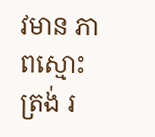វមាន ភាពស្មោះត្រង់ រ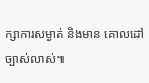ក្សាការសម្ងាត់ និងមាន គោលដៅច្បាស់លាស់៕